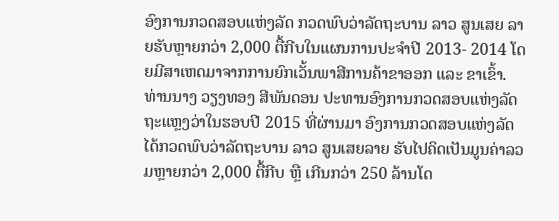ອົງການກວດສອບແຫ່ງລັດ ກວດພົບວ່າລັດຖະບານ ລາວ ສູນເສຍ ລາຍຮັບຫຼາຍກວ່າ 2,000 ຕື້ກີບໃນແຜນການປະຈຳປີ 2013- 2014 ໂດຍມີສາເຫດມາຈາກການຍົກເວັ້ນພາສີການຄ້າຂາອອກ ແລະ ຂາເຂົ້າ.
ທ່ານນາງ ວຽງທອງ ສີພັນດອນ ປະທານອົງການກວດສອບແຫ່ງລັດ ຖະແຫຼງວ່າໃນຮອບປີ 2015 ທີ່ຜ່ານມາ ອົງການກວດສອບແຫ່ງລັດ ໄດ້ກວດພົບວ່າລັດຖະບານ ລາວ ສູນເສຍລາຍ ຮັບໄປຄິດເປັນມູນຄ່າລວມຫຼາຍກວ່າ 2,000 ຕື້ກີບ ຫຼື ເກີນກວ່າ 250 ລ້ານໂດ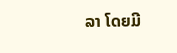ລາ ໂດຍມີ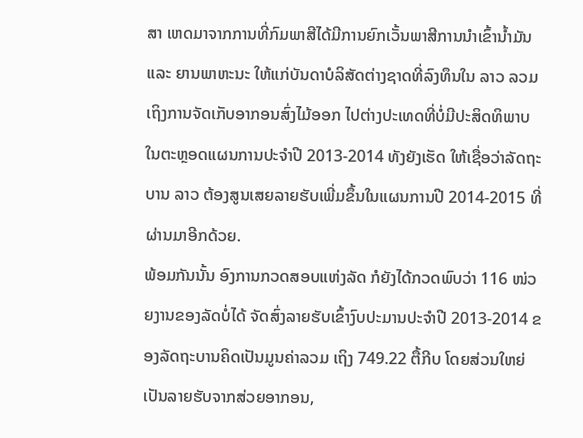ສາ ເຫດມາຈາກການທີ່ກົມພາສີໄດ້ມີການຍົກເວັ້ນພາສີການນຳເຂົ້ານ້ຳມັນ ແລະ ຍານພາຫະນະ ໃຫ້ແກ່ບັນດາບໍລິສັດຕ່າງຊາດທີ່ລົງທຶນໃນ ລາວ ລວມເຖິງການຈັດເກັບອາກອນສົ່ງໄມ້ອອກ ໄປຕ່າງປະເທດທີ່ບໍ່ມີປະສິດທິພາບ ໃນຕະຫຼອດແຜນການປະຈຳປີ 2013-2014 ທັງຍັງເຮັດ ໃຫ້ເຊື່ອວ່າລັດຖະບານ ລາວ ຕ້ອງສູນເສຍລາຍຮັບເພີ່ມຂຶ້ນໃນແຜນການປີ 2014-2015 ທີ່ ຜ່ານມາອີກດ້ວຍ.
ພ້ອມກັນນັ້ນ ອົງການກວດສອບແຫ່ງລັດ ກໍຍັງໄດ້ກວດພົບວ່າ 116 ໜ່ວຍງານຂອງລັດບໍ່ໄດ້ ຈັດສົ່ງລາຍຮັບເຂົ້າງົບປະມານປະຈຳປີ 2013-2014 ຂອງລັດຖະບານຄິດເປັນມູນຄ່າລວມ ເຖິງ 749.22 ຕື້ກີບ ໂດຍສ່ວນໃຫຍ່ເປັນລາຍຮັບຈາກສ່ວຍອາກອນ,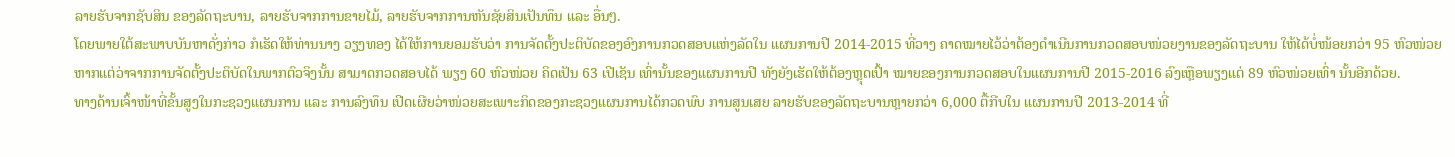ລາຍຮັບຈາກຊັບສິນ ຂອງລັດຖະບານ, ລາຍຮັບຈາກການຂາຍໄມ້, ລາຍຮັບຈາກການຫັນຊັຍສິນເປັນທຶນ ແລະ ອື່ນໆ.
ໂດຍພາຍໃຕ້ສະພາບບັນຫາດັ່ງກ່າວ ກໍເຮັດໃຫ້ທ່ານນາງ ວຽງທອງ ໄດ້ໃຫ້ການຍອມຮັບວ່າ ການຈັດຕັ້ງປະຕິບັດຂອງອົງການກວດສອບແຫ່ງລັດໃນ ແຜນການປີ 2014-2015 ທີ່ວາງ ຄາດໝາຍໄວ້ວ່າຕ້ອງດຳເນີນການກວດສອບໜ່ວຍງານຂອງລັດຖະບານ ໃຫ້ໄດ້ບໍ່ໜ້ອຍກວ່າ 95 ຫົວໜ່ວຍ ຫາກແຕ່ວ່າຈາກການຈັດຕັ້ງປະຕິບັດໃນພາກຕົວຈິງນັ້ນ ສາມາດກວດສອບໄດ້ ພຽງ 60 ຫົວໜ່ວຍ ຄິດເປັນ 63 ເປີເຊັນ ເທົ່ານັ້ນຂອງແຜນການປີ ທັງຍັງເຮັດໃຫ້ຕ້ອງຫຼຸດເປົ້າ ໝາຍຂອງການກວດສອບໃນແຜນການປີ 2015-2016 ລົງເຫຼືອພຽງແຕ່ 89 ຫົວໜ່ວຍເທົ່າ ນັ້ນອີກດ້ວຍ.
ທາງດ້ານເຈົ້າໜ້າທີ່ຂັ້ນສູງໃນກະຊວງແຜນການ ແລະ ການລົງທຶນ ເປີດເຜີຍວ່າໜ່ວຍສະເພາະກິດຂອງກະຊວງແຜນການໄດ້ກວດພົບ ການສູນເສຍ ລາຍຮັບຂອງລັດຖະບານຫຼາຍກວ່າ 6,000 ຕື້ກີບໃນ ແຜນການປີ 2013-2014 ທີ່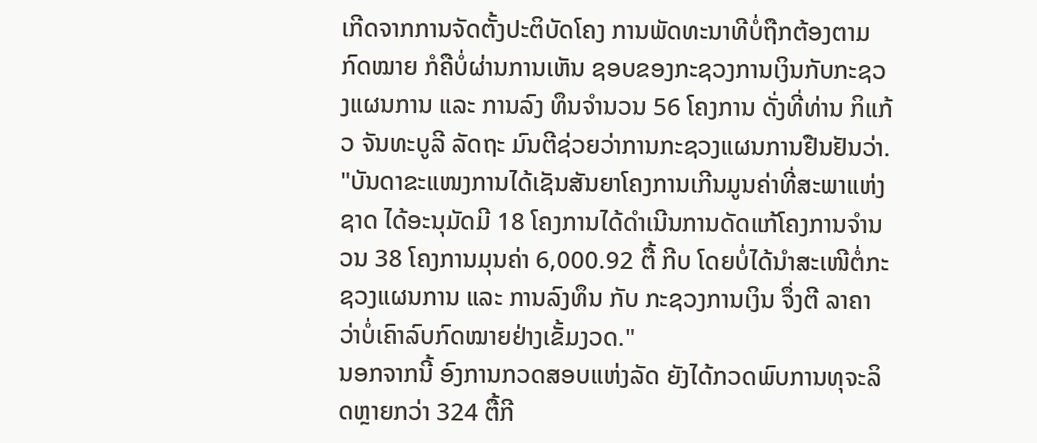ເກີດຈາກການຈັດຕັ້ງປະຕິບັດໂຄງ ການພັດທະນາທີບໍ່ຖືກຕ້ອງຕາມກົດໝາຍ ກໍຄືບໍ່ຜ່ານການເຫັນ ຊອບຂອງກະຊວງການເງິນກັບກະຊວງແຜນການ ແລະ ການລົງ ທຶນຈຳນວນ 56 ໂຄງການ ດັ່ງທີ່ທ່ານ ກິແກ້ວ ຈັນທະບູລີ ລັດຖະ ມົນຕີຊ່ວຍວ່າການກະຊວງແຜນການຢືນຢັນວ່າ.
"ບັນດາຂະແໜງການໄດ້ເຊັນສັນຍາໂຄງການເກີນມູນຄ່າທີ່ສະພາແຫ່ງຊາດ ໄດ້ອະນຸມັດມີ 18 ໂຄງການໄດ້ດຳເນີນການດັດແກ້ໂຄງການຈຳນວນ 38 ໂຄງການມຸນຄ່າ 6,000.92 ຕື້ ກີບ ໂດຍບໍ່ໄດ້ນຳສະເໜີຕໍ່ກະຊວງແຜນການ ແລະ ການລົງທຶນ ກັບ ກະຊວງການເງິນ ຈຶ່ງຕີ ລາຄາວ່າບໍ່ເຄົາລົບກົດໝາຍຢ່າງເຂັ້ມງວດ."
ນອກຈາກນີ້ ອົງການກວດສອບແຫ່ງລັດ ຍັງໄດ້ກວດພົບການທຸຈະລິດຫຼາຍກວ່າ 324 ຕື້ກີ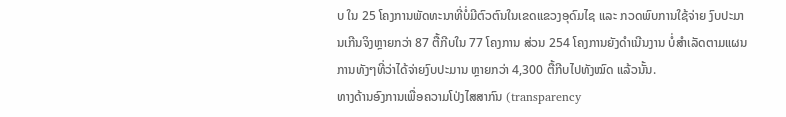ບ ໃນ 25 ໂຄງການພັດທະນາທີ່ບໍ່ມີຕົວຕົນໃນເຂດແຂວງອຸດົມໄຊ ແລະ ກວດພົບການໃຊ້ຈ່າຍ ງົບປະມານເກີນຈິງຫຼາຍກວ່າ 87 ຕື້ກີບໃນ 77 ໂຄງການ ສ່ວນ 254 ໂຄງການຍັງດຳເນີນງານ ບໍ່ສຳເລັດຕາມແຜນການທັງໆທີ່ວ່າໄດ້ຈ່າຍງົບປະມານ ຫຼາຍກວ່າ 4,300 ຕື້ກີບໄປທັງໝົດ ແລ້ວນັ້ນ.
ທາງດ້ານອົງການເພື່ອຄວາມໂປ່ງໄສສາກົນ (transparency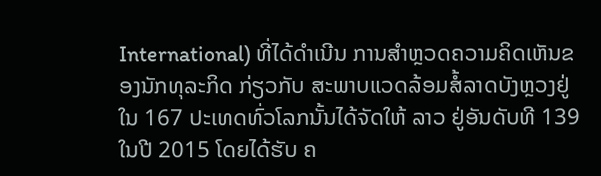International) ທີ່ໄດ້ດຳເນີນ ການສຳຫຼວດຄວາມຄິດເຫັນຂອງນັກທຸລະກິດ ກ່ຽວກັບ ສະພາບແວດລ້ອມສໍ້ລາດບັງຫຼວງຢູ່ ໃນ 167 ປະເທດທົ່ວໂລກນັ້ນໄດ້ຈັດໃຫ້ ລາວ ຢູ່ອັນດັບທີ 139 ໃນປີ 2015 ໂດຍໄດ້ຮັບ ຄ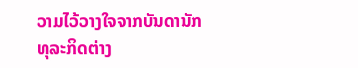ວາມໄວ້ວາງໃຈຈາກບັນດານັກທຸລະກິດຕ່າງ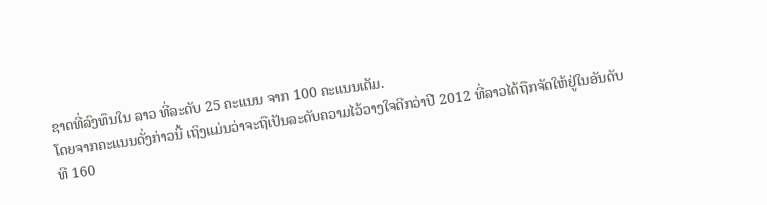ຊາດທີ່ລົງທຶນໃນ ລາວ ທີ່ລະດັບ 25 ຄະແນນ ຈາກ 100 ຄະແນນເຕັມ.
ໂດຍຈາກຄະແນນດັ່ງກ່າວນີ້ ເຖິງແມ່ນວ່າຈະຖືເປັນລະດັບຄວາມໄວ້ວາງໃຈດີກວ່າປີ 2012 ທີ່ລາວໄດ້ຖືກຈັດໃຫ້ຢູ່ໃນອັນດັບທີ 160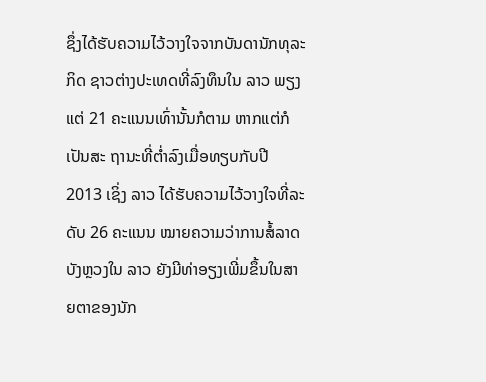ຊຶ່ງໄດ້ຮັບຄວາມໄວ້ວາງໃຈຈາກບັນດານັກທຸລະກິດ ຊາວຕ່າງປະເທດທີ່ລົງທຶນໃນ ລາວ ພຽງແຕ່ 21 ຄະແນນເທົ່ານັ້ນກໍຕາມ ຫາກແຕ່ກໍເປັນສະ ຖານະທີ່ຕ່ຳລົງເມື່ອທຽບກັບປີ 2013 ເຊິ່ງ ລາວ ໄດ້ຮັບຄວາມໄວ້ວາງໃຈທີ່ລະດັບ 26 ຄະແນນ ໝາຍຄວາມວ່າການສໍ້ລາດບັງຫຼວງໃນ ລາວ ຍັງມີທ່າອຽງເພີ່ມຂຶ້ນໃນສາຍຕາຂອງນັກ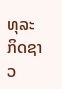ທຸລະ ກິດຊາວ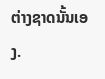ຕ່າງຊາດນັ້ນເອງ.